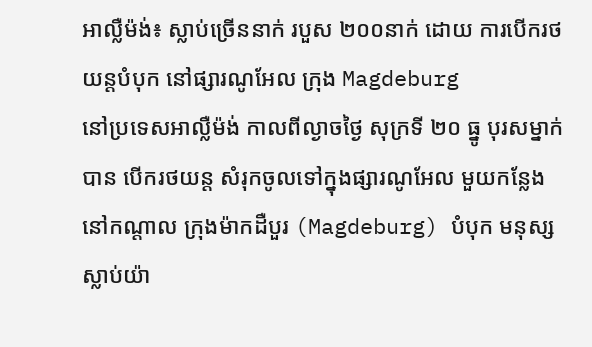អាល្លឺម៉ង់៖ ស្លាប់ច្រើននាក់ របួស ២០០នាក់ ដោយ ការបើករថយន្តបំបុក នៅផ្សារណូអែល ក្រុង Magdeburg
នៅប្រទេសអាល្លឺម៉ង់ កាលពីល្ងាចថ្ងៃ សុក្រទី ២០ ធ្នូ បុរសម្នាក់ បាន បើករថយន្ត សំរុកចូលទៅក្នុងផ្សារណូអែល មួយកន្លែង នៅកណ្តាល ក្រុងម៉ាកដឺបួរ (Magdeburg) បំបុក មនុស្ស ស្លាប់យ៉ា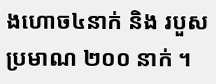ងហោច៤នាក់ និង របួសប្រមាណ ២០០ នាក់ ។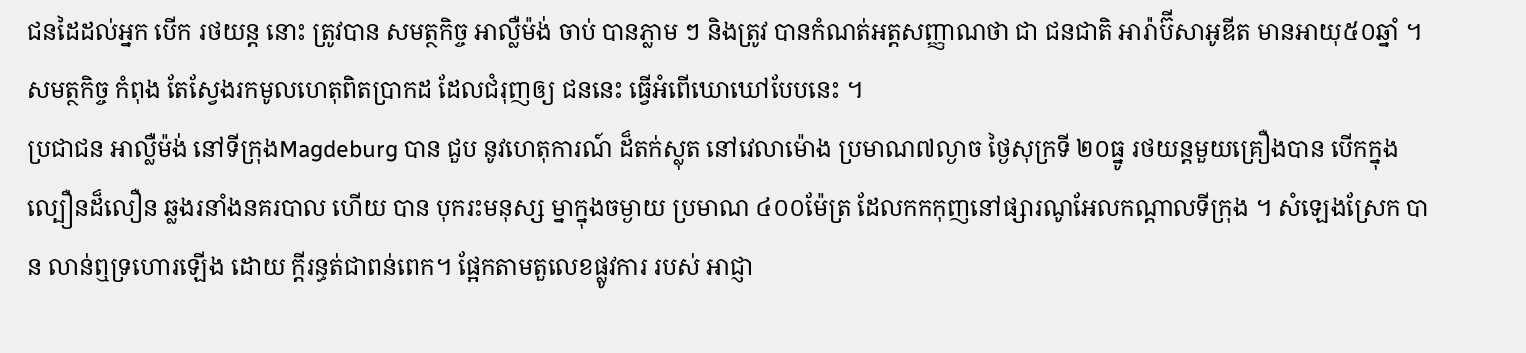ជនដៃដល់អ្នក បើក រថយន្ត នោះ ត្រូវបាន សមត្ថកិច្ច អាល្លឺម៉ង់ ចាប់ បានភ្លាម ៗ និងត្រូវ បានកំណត់អត្តសញ្ញាណថា ជា ជនជាតិ អារ៉ាប៊ីសាអូឌីត មានអាយុ៥០ឆ្នាំ ។ សមត្ថកិច្ច កំពុង តែស្វែងរកមូលហេតុពិតប្រាកដ ដែលជំរុញឲ្យ ជននេះ ធ្វើអំពើឃោឃៅបែបនេះ ។
ប្រជាជន អាល្លឺម៉ង់ នៅទីក្រុងMagdeburg បាន ជួប នូវហេតុការណ៍ ដ៏តក់ស្លុត នៅវេលាម៉ោង ប្រមាណ៧ល្ងាច ថ្ងៃសុក្រទី ២០ធ្នូ រថយន្តមួយគ្រឿងបាន បើកក្នុងល្បឿនដ៏លឿន ឆ្លងរនាំងនគរបាល ហើយ បាន បុករះមនុស្ស ម្នាក្នុងចម្ងាយ ប្រមាណ ៤០០ម៉ែត្រ ដែលកកកុញនៅផ្សារណូអែលកណ្តាលទីក្រុង ។ សំឡេងស្រែក បាន លាន់ឮទ្រហោរឡើង ដោយ ក្តីរន្ធត់ជាពន់ពេក។ ផ្អែកតាមតួលេខផ្លូវការ របស់ អាជ្ញា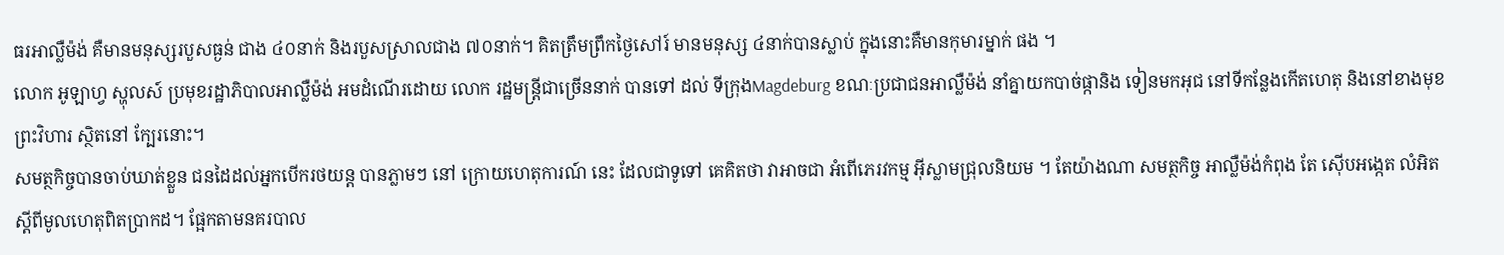ធរអាល្លឺម៉ង់ គឺមានមនុស្សរបួសធ្ងន់ ជាង ៤០នាក់ និងរបួសស្រាលជាង ៧០នាក់។ គិតត្រឹមព្រឹកថ្ងៃសៅរ៍ មានមនុស្ស ៤នាក់បានស្លាប់ ក្នុងនោះគឺមានកុមារម្នាក់ ផង ។
លោក អូឡាហ្វ ស្ហុលស៍ ប្រមុខរដ្ឋាភិបាលអាល្លឺម៉ង់ អមដំណើរដោយ លោក រដ្ឋមន្ត្រីជាច្រើននាក់ បានទៅ ដល់ ទីក្រុងMagdeburg ខណៈប្រជាជនអាល្លឺម៉ង់ នាំគ្នាយកបាច់ផ្កានិង ទៀនមកអុជ នៅទីកន្លែងកើតហេតុ និងនៅខាងមុខព្រះវិហារ ស្ថិតនៅ ក្បែរនោះ។
សមត្ថកិច្ចបានចាប់ឃាត់ខ្លួន ជនដៃដល់អ្នកបើករថយន្ត បានភ្លាមៗ នៅ ក្រោយហេតុការណ៍ នេះ ដែលជាទូទៅ គេគិតថា វាអាចជា អំពើភេរវកម្ម អ៊ីស្លាមជ្រុលនិយម ។ តែយ៉ាងណា សមត្ថកិច្ច អាល្លឺម៉ង់កំពុង តែ ស៊ើបអង្កេត លំអិត ស្តីពីមូលហេតុពិតប្រាកដ។ ផ្អែកតាមនគរបាល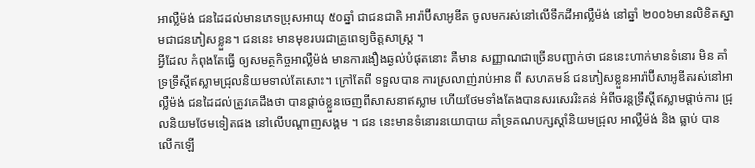អាល្លឺម៉ង់ ជនដៃដល់មានភេទប្រុសអាយុ ៥០ឆ្នាំ ជាជនជាតិ អារ៉ាប៊ីសាអូឌីត ចូលមករស់នៅលើទឹកដីអាល្លឺម៉ង់ នៅឆ្នាំ ២០០៦មានលិខិតស្នាមជាជនភៀសខ្លួន។ ជននេះ មានមុខរបរជាគ្រូពេទ្យចិត្តសាស្ត្រ ។
អ្វីដែល កំពុងតែធ្វើ ឲ្យសមត្ថកិច្ចអាល្លឺម៉ង់ មានការងឿងឆ្ងល់បំផុតនោះ គឺមាន សញ្ញាណជាច្រើនបញ្ជាក់ថា ជននេះហាក់មានទំនោរ មិន គាំទ្រទ្រឹស្តីឥស្លាមជ្រុលនិយមទាល់តែសោះ។ ក្រៅតែពី ទទួលបាន ការស្រលាញ់រាប់អាន ពី សហគមន៍ ជនភៀសខ្លួនអារ៉ាប៊ីសាអូឌីតរស់នៅអាល្លឺម៉ង់ ជនដៃដល់ត្រូវគេដឹងថា បានផ្តាច់ខ្លួនចេញពីសាសនាឥស្លាម ហើយថែមទាំងតែងបានសរសេររិះគន់ អំពីចរន្តទ្រឹស្តីឥស្លាមផ្តាច់ការ ជ្រុលនិយមថែមទៀតផង នៅលើបណ្តាញសង្គម ។ ជន នេះមានទំនោរនយោបាយ គាំទ្រគណបក្សស្តាំនិយមជ្រុល អាល្លឺម៉ង់ និង ធ្លាប់ បាន លើកឡើ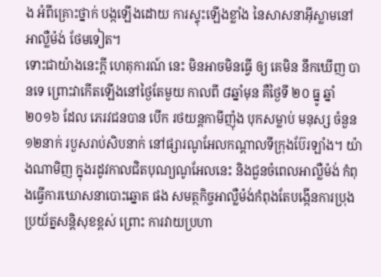ង អំពីគ្រោះថ្នាក់ បង្កឡើងដោយ ការស្ទុះឡើងខ្លាំង នៃសាសនាអ៊ីស្លាមនៅអាល្លឺម៉ង់ ថែមទៀត។
ទោះជាយ៉ាងនេះក្តី ហេតុការណ៍ នេះ មិនអាចមិនធ្វើ ឲ្យ គេមិន នឹកឃើញ បានទេ ព្រោះវាកើតឡើងនៅថ្ងៃតែមួយ កាលពី ៨ឆ្នាំមុន គឺថ្ងៃទី ២០ ធ្នូ ឆ្នាំ ២០១៦ ដែល ភេរវជនបាន បើក រថយន្តកាមីញ៉ុង បុកសម្លាប់ មនុស្ស ចំនួន ១២នាក់ របួសរាប់សិបនាក់ នៅផ្សារណូអែលកណ្តាលទីក្រុងប៊ែរឡាំង។ យ៉ាងណាមិញ ក្នុងរដូវកាលជិតបុណ្យណូអែលនេះ និងជួនចំពេលអាល្លឺម៉ង់ កំពុងធ្វើការឃោសនាបោះឆ្នោត ផង សមត្ថកិច្ចអាល្លឺម៉ង់កំពុងតែបង្កើនការប្រុងប្រយ័ត្នសន្តិសុខខ្ពស់ ព្រោះ ការវាយប្រហា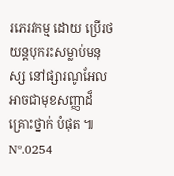រភេរវកម្ម ដោយ ប្រើរថយន្តបុករះសម្លាប់មនុស្ស នៅផ្សារណូអែល អាចជាមុខសញ្ញាដ៏គ្រោះថ្នាក់ បំផុត ៕
Nº.0254